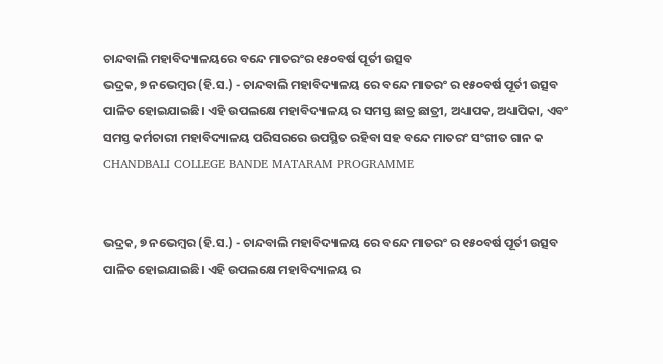ଚାନ୍ଦବାଲି ମହାବିଦ୍ୟାଳୟରେ ବନ୍ଦେ ମାତରଂର ୧୫୦ବର୍ଷ ପୂର୍ତୀ ଉତ୍ସବ
ଭଦ୍ରକ, ୭ ନଭେମ୍ବର (ହି.ସ.) - ଚାନ୍ଦବାଲି ମହାବିଦ୍ୟାଳୟ ରେ ବନ୍ଦେ ମାତରଂ ର ୧୫୦ବର୍ଷ ପୂର୍ତୀ ଉତ୍ସବ ପାଳିତ ହୋଇଯାଇଛି। ଏହି ଉପଲକ୍ଷେ ମହାବିଦ୍ୟାଳୟ ର ସମସ୍ତ ଛାତ୍ର ଛାତ୍ରୀ, ଅଧ୍ୟାପକ, ଅଧ୍ୟାପିକା, ଏବଂ ସମସ୍ତ କର୍ମଚାରୀ ମହାବିଦ୍ୟାଳୟ ପରିସରରେ ଉପସ୍ଥିତ ରହିବା ସହ ବନ୍ଦେ ମାତରଂ ସଂଗୀତ ଗାନ କ
CHANDBALI COLLEGE BANDE MATARAM PROGRAMME


ଭଦ୍ରକ, ୭ ନଭେମ୍ବର (ହି.ସ.) - ଚାନ୍ଦବାଲି ମହାବିଦ୍ୟାଳୟ ରେ ବନ୍ଦେ ମାତରଂ ର ୧୫୦ବର୍ଷ ପୂର୍ତୀ ଉତ୍ସବ ପାଳିତ ହୋଇଯାଇଛି। ଏହି ଉପଲକ୍ଷେ ମହାବିଦ୍ୟାଳୟ ର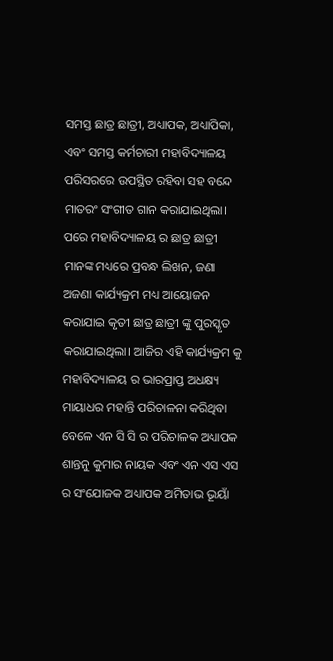ସମସ୍ତ ଛାତ୍ର ଛାତ୍ରୀ, ଅଧ୍ୟାପକ, ଅଧ୍ୟାପିକା, ଏବଂ ସମସ୍ତ କର୍ମଚାରୀ ମହାବିଦ୍ୟାଳୟ ପରିସରରେ ଉପସ୍ଥିତ ରହିବା ସହ ବନ୍ଦେ ମାତରଂ ସଂଗୀତ ଗାନ କରାଯାଇଥିଲା। ପରେ ମହାବିଦ୍ୟାଳୟ ର ଛାତ୍ର ଛାତ୍ରୀ ମାନଙ୍କ ମଧ୍ୟରେ ପ୍ରବନ୍ଧ ଲିଖନ, ଜଣା ଅଜଣା କାର୍ଯ୍ୟକ୍ରମ ମଧ୍ୟ ଆୟୋଜନ କରାଯାଇ କୃତୀ ଛାତ୍ର ଛାତ୍ରୀ ଙ୍କୁ ପୁରସ୍କୃତ କରାଯାଇଥିଲା। ଆଜିର ଏହି କାର୍ଯ୍ୟକ୍ରମ କୁ ମହାବିଦ୍ୟାଳୟ ର ଭାରପ୍ରାପ୍ତ ଅଧକ୍ଷ୍ୟ ମାୟାଧର ମହାନ୍ତି ପରିଚାଳନା କରିଥିବା ବେଳେ ଏନ ସି ସି ର ପରିଚାଳକ ଅଧ୍ୟାପକ ଶାନ୍ତନୁ କୁମାର ନାୟକ ଏବଂ ଏନ ଏସ ଏସ ର ସଂଯୋଜକ ଅଧ୍ୟାପକ ଅମିତାଭ ଭୂୟାଁ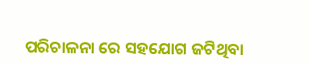ପରିଚାଳନା ରେ ସହଯୋଗ ଜଟିଥିବା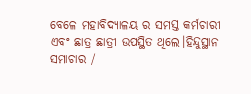ବେଳେ ମହାବିଦ୍ୟାଳୟ ର ସମସ୍ତ କର୍ମଚାରୀ ଏବଂ ଛାତ୍ର ଛାତ୍ରୀ ଉପସ୍ଥିତ ଥିଲେ।ହିନ୍ଦୁସ୍ଥାନ ସମାଚାର /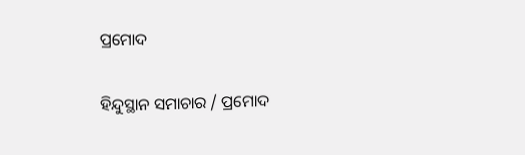ପ୍ରମୋଦ

ହିନ୍ଦୁସ୍ଥାନ ସମାଚାର / ପ୍ରମୋଦ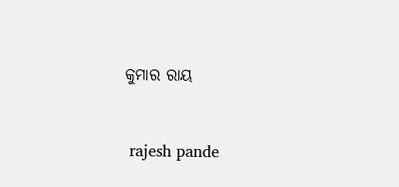କୁମାର ରାୟ


 rajesh pande